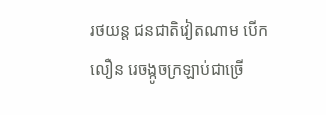រថយន្ត ជនជាតិវៀតណាម បើក លឿន រេចង្កូចក្រឡាប់ជាច្រើ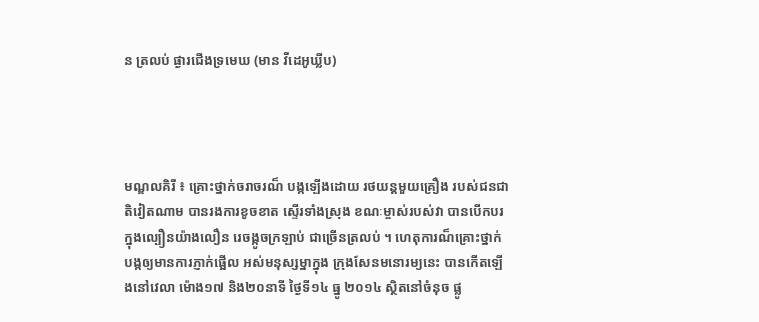ន ត្រលប់ ផ្ងារជើងទ្រមេឃ (មាន វីដេអូឃ្លីប)




មណ្ឌលគិរី ៖ គ្រោះថ្នាក់ចរាចរណ៏ បង្កឡើងដោយ រថយន្តមួយគ្រឿង របស់ជនជាតិវៀតណាម បានរងការខូចខាត ស្ទើរទាំងស្រុង ខណៈម្ចាស់របស់វា បានបើកបរ ក្នុងល្បឿនយ៉ាងលឿន រេចង្កូចក្រឡាប់ ជាច្រើនត្រលប់ ។ ហេតុការណ៏គ្រោះថ្នាក់ បង្កឲ្យមានការភ្ញាក់ផ្អើល អស់មនុស្សម្នាក្នុង ក្រុងសែនមនោរម្យនេះ បានកើតឡើងនៅវេលា ម៉ោង១៧ និង២០នាទី ថ្ងៃទី១៤ ធ្នូ ២០១៤ ស្ថិតនៅចំនុច ផ្លូ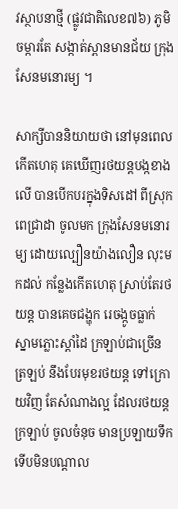វស្ថាបនាថ្មី (ផ្លូវជាតិលេខ៧៦) ភូមិចម្ការតែ សង្កាត់ស្ពានមានជ័យ ក្រុងសែនមនោរម្យ ។

សាក្សីបាននិយាយថា នៅមុនពេលកើតហេតុ គេឃើញរថយន្តបង្កខាងលើ បានបើកបរក្នុងទិសដៅ ពីស្រុកពេជ្រាដា ចូលមក ក្រុងសែនមនោរម្យ ដោយល្បឿនយ៉ាងលឿន លុះមកដល់ កន្លែងកើតហេតុ ស្រាប់តែរថយន្ត បានគេចជង្ហុក រេចង្កូចធ្លាក់ ស្នាមភ្លោះស្តាំដៃ ក្រឡាប់ជាច្រើនត្រឡប់ នឹងបែរមុខរថយន្ត ទៅក្រោយវិញ តែសំណាងល្អ ដែលរថយន្តក្រឡាប់ ចូលចំនុច មានប្រឡាយទឹក ទើបមិនបណ្តាល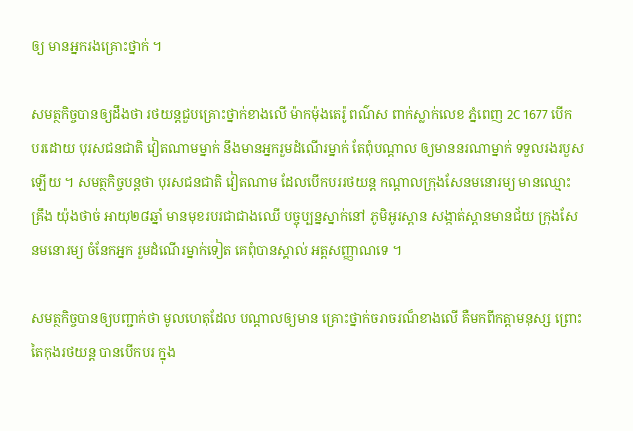ឲ្យ មានអ្នករងគ្រោះថ្នាក់ ។

សមត្ថកិច្ចបានឲ្យដឹងថា រថយន្តជួបគ្រោះថ្នាក់ខាងលើ ម៉ាកម៉ុងតេរ៉ូ ពណ៌ស ពាក់ស្លាក់លេខ ភ្នំពេញ 2C 1677 បើកបរដោយ បុរសជនជាតិ វៀតណាមម្នាក់ នឹងមានអ្នករួមដំណើរម្នាក់ តែពុំបណ្តាល ឲ្យមាននរណាម្នាក់ ទទួលរងរបួសឡើយ ។ សមត្ថកិច្ចបន្តថា បុរសជនជាតិ វៀតណាម ដែលបើកបររថយន្ត កណ្តាលក្រុងសែនមនោរម្យ មានឈ្មោះ គ្រឹង យ៉ុងថាច់ អាយុ២៨ឆ្នាំ មានមុខរបរជាជាងឈើ បច្ចុប្បន្នស្នាក់នៅ ភូមិអូរស្ពាន សង្កាត់ស្ពានមានជ័យ ក្រុងសែនមនោរម្យ ចំនែកអ្នក រួមដំណើរម្នាក់ទៀត គេពុំបានស្គាល់ អត្តសញ្ញាណទេ ។

សមត្ថកិច្ចបានឲ្យបញ្ជាក់ថា មូលហេតុដែល បណ្តាលឲ្យមាន គ្រោះថ្នាក់ចរាចរណ៏ខាងលើ គឺមកពីកត្តាមនុស្ស ព្រោះតៃកុងរថយន្ត បានបើកបរ ក្នុង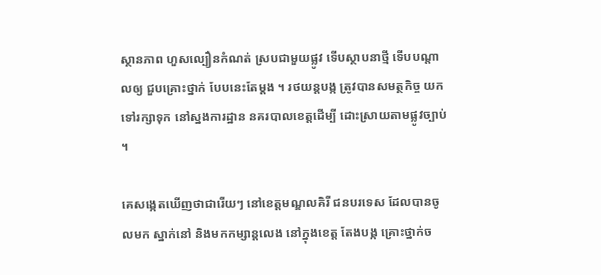ស្ថានភាព ហួសល្បឿនកំណត់ ស្របជាមួយផ្លូវ ទើបស្ថាបនាថ្មី ទើបបណ្តាលឲ្យ ជួបគ្រោះថ្នាក់ បែបនេះតែម្តង ។ រថយន្តបង្ក ត្រូវបានសមត្ថកិច្ច យកទៅរក្សាទុក នៅស្នងការដ្ឋាន នគរបាលខេត្តដើម្បី ដោះស្រាយតាមផ្លូវច្បាប់ ។

គេសង្កេតឃើញថាជារើយៗ នៅខេត្តមណ្ឌលគិរី ជនបរទេស ដែលបានចូលមក ស្នាក់នៅ និងមកកម្សាន្តលេង នៅក្នុងខេត្ត តែងបង្ក គ្រោះថ្នាក់ច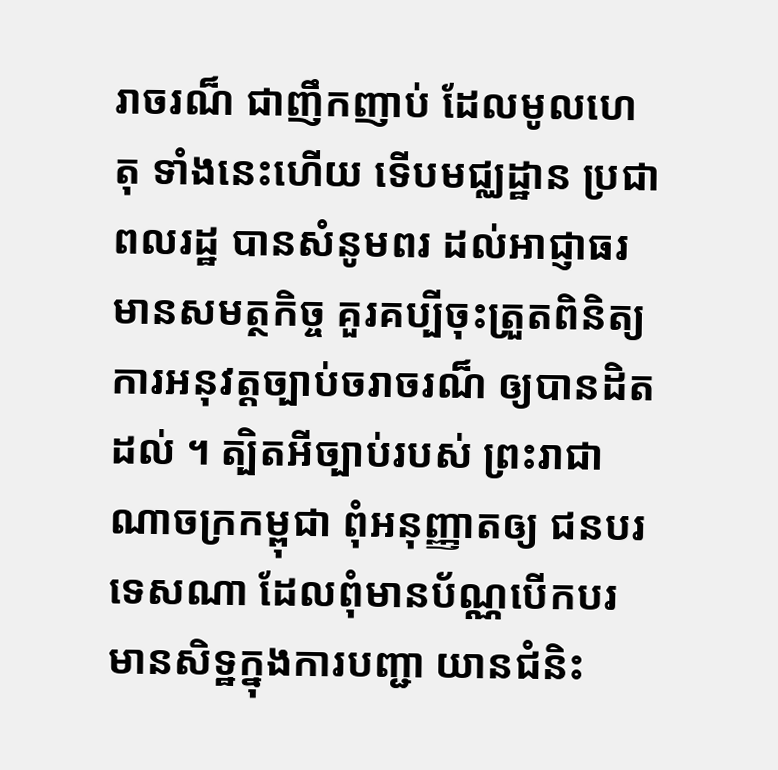រាចរណ៏ ជាញឹកញាប់ ដែលមូលហេតុ ទាំងនេះហើយ ទើបមជ្ឈដ្ឋាន ប្រជាពលរដ្ឋ បានសំនូមពរ ដល់អាជ្ញាធរ មានសមត្ថកិច្ច គួរគប្បីចុះត្រួតពិនិត្យ ការអនុវត្តច្បាប់ចរាចរណ៏ ឲ្យបានដិតដល់ ។ ត្បិតអីច្បាប់របស់ ព្រះរាជាណាចក្រកម្ពុជា ពុំអនុញ្ញាតឲ្យ ជនបរទេសណា ដែលពុំមានប័ណ្ណបើកបរ មានសិទ្ឋក្នុងការបញ្ជា យានជំនិះ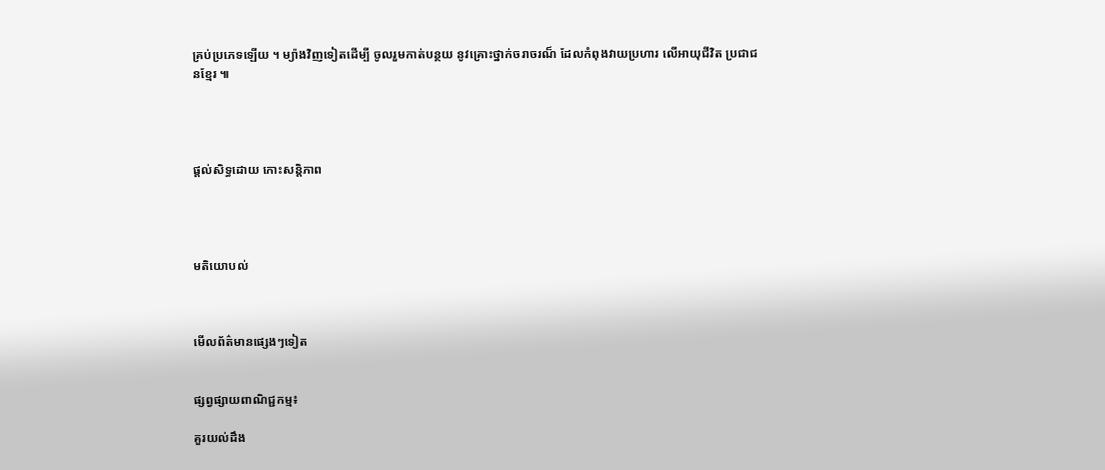គ្រប់ប្រភេទឡើយ ។ ម្យ៉ាងវិញទៀតដើម្បី ចូលរួមកាត់បន្ថយ នូវគ្រោះថ្នាក់ចរាចរណ៏ ដែលកំពុងវាយប្រហារ លើអាយុជីវិត ប្រជាជនខ្មែរ ៕




ផ្តល់សិទ្ធដោយ កោះសន្តិភាព




មតិយោបល់



មើលព័ត៌មានផ្សេងៗទៀត


ផ្សព្វផ្សាយពាណិជ្ជកម្ម៖

គួរយល់ដឹង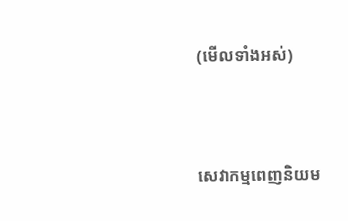(មើលទាំងអស់)



សេវាកម្មពេញនិយម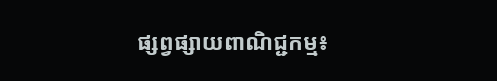ផ្សព្វផ្សាយពាណិជ្ជកម្ម៖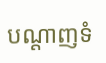បណ្តាញទំ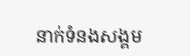នាក់ទំនងសង្គម